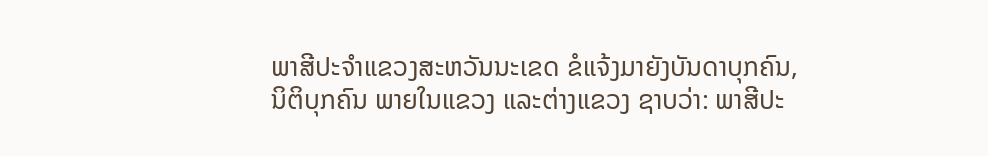ພາສີປະຈຳແຂວງສະຫວັນນະເຂດ ຂໍແຈ້ງມາຍັງບັນດາບຸກຄົນ, ນິຕິບຸກຄົນ ພາຍໃນແຂວງ ແລະຕ່າງແຂວງ ຊາບວ່າ: ພາສີປະ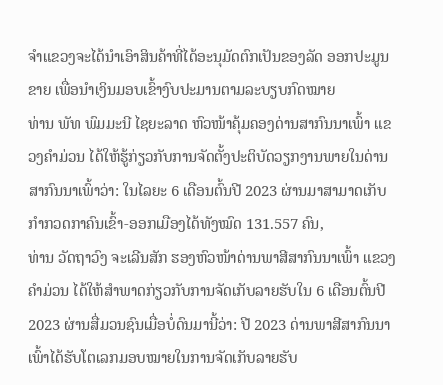ຈຳແຂວງຈະໄດ້ນຳເອົາສິນຄ້າທີ່ໄດ້ອະນຸມັດຕົກເປັນຂອງລັດ ອອກປະມູນຂາຍ ເພື່ອນຳເງິນມອບເຂົ້າງົບປະມານຕາມລະບຽບກົດໝາຍ
ທ່ານ ພັທ ພົມມະນີ ໄຊຍະລາດ ຫົວໜ້າຄຸ້ມຄອງດ່ານສາກົນນາເພົ້າ ແຂວງຄຳມ່ວນ ໄດ້ໃຫ້ຮູ້ກ່ຽວກັບການຈັດຕັ້ງປະຕິບັດວຽກງານພາຍໃນດ່ານສາກົນນາເພົ້າວ່າ: ໃນໄລຍະ 6 ເດືອນຕົ້ນປີ 2023 ຜ່ານມາສາມາດເກັບກຳກວດກາຄົນເຂົ້າ-ອອກເມືອງໄດ້ທັງໝົດ 131.557 ຄົນ,
ທ່ານ ວັດຖາວົງ ຈະເລີນສັກ ຮອງຫົວໜ້າດ່ານພາສີສາກົນນາເພົ້າ ແຂວງຄຳມ່ວນ ໄດ້ໃຫ້ສຳພາດກ່ຽວກັບການຈັດເກັບລາຍຮັບໃນ 6 ເດືອນຕົ້ນປີ 2023 ຜ່ານສື່ມວນຊົນເມື່ອບໍ່ດົນມານີ້ວ່າ: ປີ 2023 ດ່ານພາສີສາກົນນາເພົ້າໄດ້ຮັບໂຕເລກມອບໝາຍໃນການຈັດເກັບລາຍຮັບ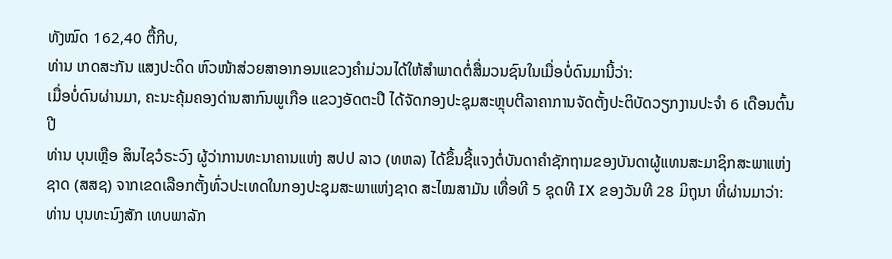ທັງໝົດ 162,40 ຕື້ກີບ,
ທ່ານ ເກດສະກັນ ແສງປະດິດ ຫົວໜ້າສ່ວຍສາອາກອນແຂວງຄຳມ່ວນໄດ້ໃຫ້ສຳພາດຕໍ່ສື່ມວນຊົນໃນເມື່ອບໍ່ດົນມານີ້ວ່າ:
ເມື່ອບໍ່ດົນຜ່ານມາ, ຄະນະຄຸ້ມຄອງດ່ານສາກົນພູເກືອ ແຂວງອັດຕະປື ໄດ້ຈັດກອງປະຊຸມສະຫຼຸບຕີລາຄາການຈັດຕັ້ງປະຕິບັດວຽກງານປະຈຳ 6 ເດືອນຕົ້ນປີ
ທ່ານ ບຸນເຫຼືອ ສິນໄຊວໍຣະວົງ ຜູ້ວ່າການທະນາຄານແຫ່ງ ສປປ ລາວ (ທຫລ) ໄດ້ຂຶ້ນຊີ້ແຈງຕໍ່ບັນດາຄຳຊັກຖາມຂອງບັນດາຜູ້ແທນສະມາຊິກສະພາແຫ່ງຊາດ (ສສຊ) ຈາກເຂດເລືອກຕັ້ງທົ່ວປະເທດໃນກອງປະຊຸມສະພາແຫ່ງຊາດ ສະໄໝສາມັນ ເທື່ອທີ 5 ຊຸດທີ IX ຂອງວັນທີ 28 ມິຖຸນາ ທີ່ຜ່ານມາວ່າ:
ທ່ານ ບຸນທະນົງສັກ ເທບພາລັກ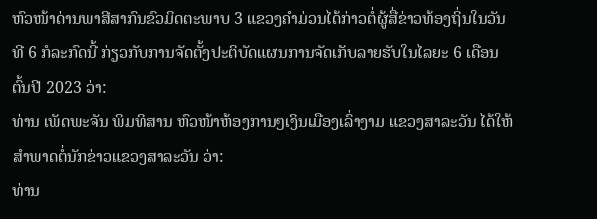ຫົວໜ້າດ່ານພາສີສາກົນຂົວມິດຕະພາບ 3 ແຂວງຄໍາມ່ວນໄດ້ກ່າວຕໍ່ຜູ້ສື່ຂ່າວທ້ອງຖິ່ນໃນວັນທີ 6 ກໍລະກົດນີ້ ກ່ຽວກັບການຈັດຕັ້ງປະຕິບັດແຜນການຈັດເກັບລາຍຮັບໃນໄລຍະ 6 ເດືອນຕົ້ນປີ 2023 ວ່າ:
ທ່ານ ເພັດພະຈັນ ພິມທິສານ ຫົວໜ້າຫ້ອງການໆເງິນເມືອງເລົ່າງາມ ແຂວງສາລະວັນ ໄດ້ໃຫ້ສຳພາດຕໍ່ນັກຂ່າວແຂວງສາລະວັນ ວ່າ:
ທ່ານ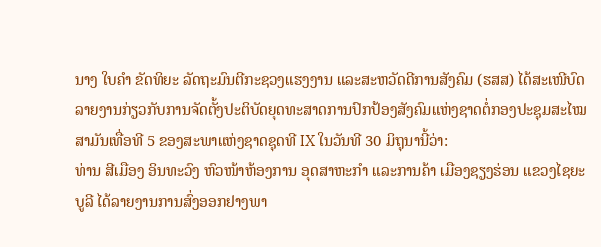ນາງ ໃບຄຳ ຂັດທິຍະ ລັດຖະມົນຕີກະຊວງແຮງງານ ແລະສະຫວັດດີການສັງຄົມ (ຮສສ) ໄດ້ສະເໜີບົດລາຍງານກ່ຽວກັບການຈັດຕັ້ງປະຕິບັດຍຸດທະສາດການປົກປ້ອງສັງຄົມແຫ່ງຊາດຕໍ່ກອງປະຊຸມສະໄໝສາມັນເທື່ອທີ 5 ຂອງສະພາແຫ່ງຊາດຊຸດທີ IX ໃນວັນທີ 30 ມິຖຸນານີ້ວ່າ:
ທ່ານ ສີເມືອງ ອິນທະວົງ ຫົວໜ້າຫ້ອງການ ອຸດສາຫະກໍາ ແລະການຄ້າ ເມືອງຊຽງຮ່ອນ ແຂວງໄຊຍະບູລີ ໄດ້ລາຍງານການສົ່ງອອກຢາງພາ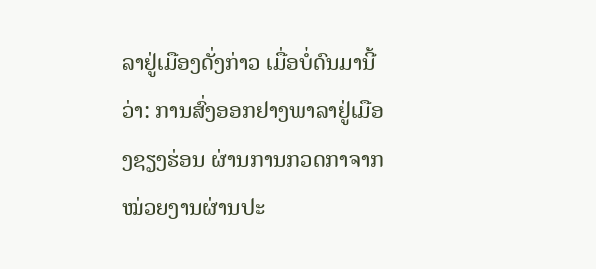ລາຢູ່ເມືອງດັ່ງກ່າວ ເມື່ອບໍ່ດົນມານີ້ວ່າ: ການສົ່ງອອກຢາງພາລາຢູ່ເມືອງຊຽງຮ່ອນ ຜ່ານການກວດກາຈາກໝ່ວຍງານຜ່ານປະ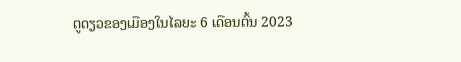ຕູດຽວຂອງເມືອງໃນໄລຍະ 6 ເດືອນຕົ້ນ 2023